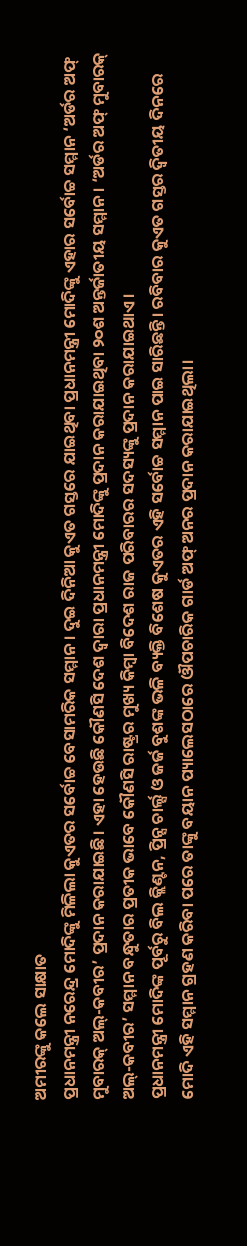ଅମୀରଙ୍କୁ କଲେ ସାକ୍ଷାତ
ପ୍ରଧାନମନ୍ତ୍ରୀ ନରେନ୍ଦ୍ର ମୋଦିଙ୍କୁ ମିଳିଲା କୁଏତର ସର୍ବୋଚ୍ଚ ବେସାମରିକ ସମ୍ମାନ। ଦୁଇ ଦିନିଆ କୁଏତ ଗସ୍ତରେ ଯାଇଥିବା ପ୍ରଧାନମନ୍ତ୍ରୀ ମୋଦିଙ୍କୁ ଏହାର ସର୍ବୋଚ୍ଚ ସମ୍ମାନ ‘ଅର୍ଡର ଅଫ୍ ମୁବାରକ୍ ଅଲ୍-କବୀର’ ପ୍ରଦାନ କରାଯାଇଛି। ଏହା ହେଉଛି କୌଣସି ଦେଶ ଦ୍ୱାରା ପ୍ରଧାନମନ୍ତ୍ରୀ ମୋଦିଙ୍କୁ ପ୍ରଦାନ କରାଯାଇଥିବା ୨୦ଶ ଅନ୍ତର୍ଜାତୀୟ ସମ୍ମାନ। ‘ଅର୍ଡର ଅଫ୍ ମୁବାରକ୍ ଅଲ୍-କବୀର’ ସମ୍ମାନ ବନ୍ଧୁତାର ପ୍ରତୀକ ଭାବେ କୌଣସି ରାଷ୍ଟ୍ରର ମୁଖ୍ୟ କିମ୍ବା ବିଦେଶ ରାଜ ପରିବାରର ସଦସ୍ୟଙ୍କୁ ପ୍ରଦାନ କରାଯାଇଥାଏ।
ପ୍ରଧାନମନ୍ତ୍ରୀ ମୋଦିଙ୍କ ପୂର୍ବରୁ ବିଲ କ୍ଲିଣ୍ଟନ, ପ୍ରିନ୍ସ ଚାର୍ଲ୍ସ ଓ ଜର୍ଜ ବୁଶଙ୍କ ଭଳି ବ୍ୟକ୍ତି ବିଶେଷ କୁଏତର ଏହି ସର୍ବୋଚ୍ଚ ସମ୍ମାନ ପାଇ ସାରିଛନ୍ତି। ରବିବାର କୁଏତ ଗସ୍ତର ଦ୍ୱିତୀୟ ଦିନରେ ମୋଦି ଏହି ସମ୍ମାନ ଗ୍ରହଣ କରିବା ପରେ ତାଙ୍କୁ ବୟାନ ପ୍ୟାଲେସଠାରେ ଔପଚାରିକ ଗାର୍ଡ ଅଫ୍ ଅନର ପ୍ରଦାନ କରାଯାଇଥିଲା।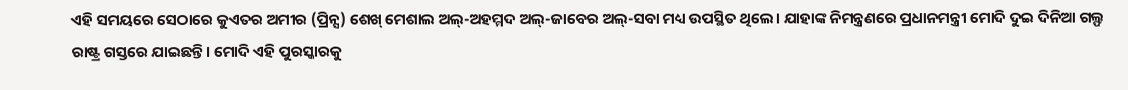ଏହି ସମୟରେ ସେଠାରେ କୁଏତର ଅମୀର (ପ୍ରିନ୍ସ) ଶେଖ୍ ମେଶାଲ ଅଲ୍-ଅହମ୍ମଦ ଅଲ୍-ଜାବେର ଅଲ୍-ସବା ମଧ୍ୟ ଉପସ୍ଥିତ ଥିଲେ। ଯାହାଙ୍କ ନିମନ୍ତ୍ରଣରେ ପ୍ରଧାନମନ୍ତ୍ରୀ ମୋଦି ଦୁଇ ଦିନିଆ ଗଲ୍ଫ ରାଷ୍ଟ୍ର ଗସ୍ତରେ ଯାଇଛନ୍ତି। ମୋଦି ଏହି ପୁରସ୍କାରକୁ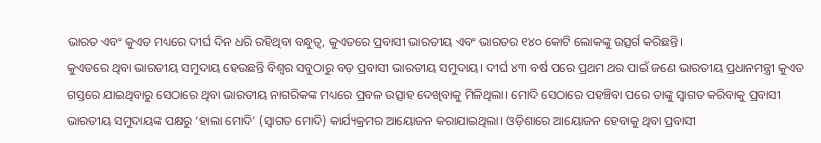ଭାରତ ଏବଂ କୁଏତ ମଧ୍ୟରେ ଦୀର୍ଘ ଦିନ ଧରି ରହିଥିବା ବନ୍ଧୁତ୍ୱ, କୁଏତରେ ପ୍ରବାସୀ ଭାରତୀୟ ଏବଂ ଭାରତର ୧୪୦ କୋଟି ଲୋକଙ୍କୁ ଉତ୍ସର୍ଗ କରିଛନ୍ତି।
କୁଏତରେ ଥିବା ଭାରତୀୟ ସମୁଦାୟ ହେଉଛନ୍ତି ବିଶ୍ୱର ସବୁଠାରୁ ବଡ଼ ପ୍ରବାସୀ ଭାରତୀୟ ସମୁଦାୟ। ଦୀର୍ଘ ୪୩ ବର୍ଷ ପରେ ପ୍ରଥମ ଥର ପାଇଁ ଜଣେ ଭାରତୀୟ ପ୍ରଧାନମନ୍ତ୍ରୀ କୁଏତ ଗସ୍ତରେ ଯାଇଥିବାରୁ ସେଠାରେ ଥିବା ଭାରତୀୟ ନାଗରିକଙ୍କ ମଧ୍ୟରେ ପ୍ରବଳ ଉତ୍ସାହ ଦେଖିବାକୁ ମିଳିଥିଲା। ମୋଦି ସେଠାରେ ପହଞ୍ଚିବା ପରେ ତାଙ୍କୁ ସ୍ୱାଗତ କରିବାକୁ ପ୍ରବାସୀ ଭାରତୀୟ ସମୁଦାୟଙ୍କ ପକ୍ଷରୁ ‘ହାଲା ମୋଦି’ (ସ୍ୱାଗତ ମୋଦି) କାର୍ଯ୍ୟକ୍ରମର ଆୟୋଜନ କରାଯାଇଥିଲା। ଓଡ଼ିଶାରେ ଆୟୋଜନ ହେବାକୁ ଥିବା ପ୍ରବାସୀ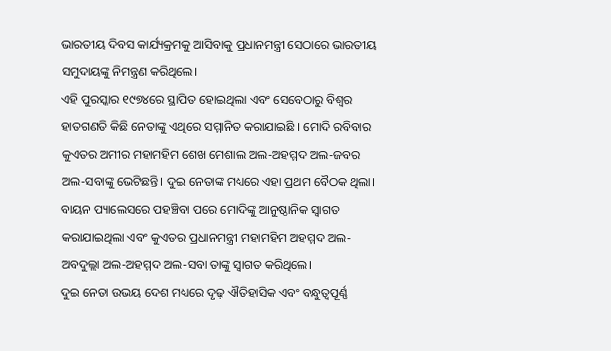ଭାରତୀୟ ଦିବସ କାର୍ଯ୍ୟକ୍ରମକୁ ଆସିବାକୁ ପ୍ରଧାନମନ୍ତ୍ରୀ ସେଠାରେ ଭାରତୀୟ ସମୁଦାୟଙ୍କୁ ନିମନ୍ତ୍ରଣ କରିଥିଲେ।
ଏହି ପୁରସ୍କାର ୧୯୭୪ରେ ସ୍ଥାପିତ ହୋଇଥିଲା ଏବଂ ସେବେଠାରୁ ବିଶ୍ୱର ହାତଗଣତି କିଛି ନେତାଙ୍କୁ ଏଥିରେ ସମ୍ମାନିତ କରାଯାଇଛି । ମୋଦି ରବିବାର କୁଏତର ଅମୀର ମହାମହିମ ଶେଖ ମେଶାଲ ଅଲ-ଅହମ୍ମଦ ଅଲ-ଜବର ଅଲ-ସବାଙ୍କୁ ଭେଟିଛନ୍ତି। ଦୁଇ ନେତାଙ୍କ ମଧ୍ୟରେ ଏହା ପ୍ରଥମ ବୈଠକ ଥିଲା। ବାୟନ ପ୍ୟାଲେସରେ ପହଞ୍ଚିବା ପରେ ମୋଦିଙ୍କୁ ଆନୁଷ୍ଠାନିକ ସ୍ୱାଗତ କରାଯାଇଥିଲା ଏବଂ କୁଏତର ପ୍ରଧାନମନ୍ତ୍ରୀ ମହାମହିମ ଅହମ୍ମଦ ଅଲ-ଅବଦୁଲ୍ଲା ଅଲ-ଅହମ୍ମଦ ଅଲ-ସବା ତାଙ୍କୁ ସ୍ୱାଗତ କରିଥିଲେ।
ଦୁଇ ନେତା ଉଭୟ ଦେଶ ମଧ୍ୟରେ ଦୃଢ଼ ଐତିହାସିକ ଏବଂ ବନ୍ଧୁତ୍ୱପୂର୍ଣ୍ଣ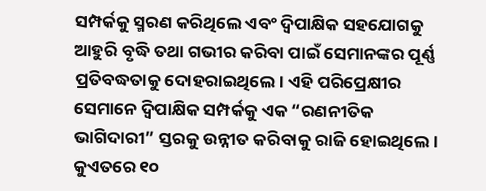ସମ୍ପର୍କକୁ ସ୍ମରଣ କରିଥିଲେ ଏବଂ ଦ୍ୱିପାକ୍ଷିକ ସହଯୋଗକୁ ଆହୁରି ବୃଦ୍ଧି ତଥା ଗଭୀର କରିବା ପାଇଁ ସେମାନଙ୍କର ପୂର୍ଣ୍ଣ ପ୍ରତିବଦ୍ଧତାକୁ ଦୋହରାଇଥିଲେ। ଏହି ପରିପ୍ରେକ୍ଷୀର ସେମାନେ ଦ୍ୱିପାକ୍ଷିକ ସମ୍ପର୍କକୁ ଏକ “ରଣନୀତିକ ଭାଗିଦାରୀ” ସ୍ତରକୁ ଉନ୍ନୀତ କରିବାକୁ ରାଜି ହୋଇଥିଲେ। କୁଏତରେ ୧୦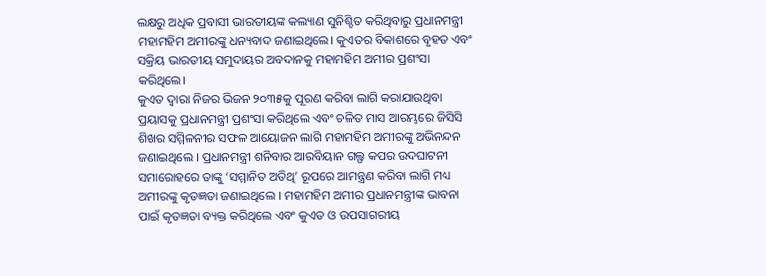ଲକ୍ଷରୁ ଅଧିକ ପ୍ରବାସୀ ଭାରତୀୟଙ୍କ କଲ୍ୟାଣ ସୁନିଶ୍ଚିତ କରିଥିବାରୁ ପ୍ରଧାନମନ୍ତ୍ରୀ ମହାମହିମ ଅମୀରଙ୍କୁ ଧନ୍ୟବାଦ ଜଣାଇଥିଲେ। କୁଏତର ବିକାଶରେ ବୃହତ ଏବଂ ସକ୍ରିୟ ଭାରତୀୟ ସମୁଦାୟର ଅବଦାନକୁ ମହାମହିମ ଅମୀର ପ୍ରଶଂସା କରିଥିଲେ।
କୁଏତ ଦ୍ୱାରା ନିଜର ଭିଜନ ୨୦୩୫କୁ ପୂରଣ କରିବା ଲାଗି କରାଯାଉଥିବା ପ୍ରୟାସକୁ ପ୍ରଧାନମନ୍ତ୍ରୀ ପ୍ରଶଂସା କରିଥିଲେ ଏବଂ ଚଳିତ ମାସ ଆରମ୍ଭରେ ଜିସିସି ଶିଖର ସମ୍ମିଳନୀର ସଫଳ ଆୟୋଜନ ଲାଗି ମହାମହିମ ଅମୀରଙ୍କୁ ଅଭିନନ୍ଦନ ଜଣାଇଥିଲେ । ପ୍ରଧାନମନ୍ତ୍ରୀ ଶନିବାର ଆରବିୟାନ ଗଲ୍ଫ କପର ଉଦଘାଟନୀ ସମାରୋହରେ ତାଙ୍କୁ ‘ସମ୍ମାନିତ ଅତିଥି’ ରୂପରେ ଆମନ୍ତ୍ରଣ କରିବା ଲାଗି ମଧ୍ୟ ଅମୀରଙ୍କୁ କୃତଜ୍ଞତା ଜଣାଇଥିଲେ । ମହାମହିମ ଅମୀର ପ୍ରଧାନମନ୍ତ୍ରୀଙ୍କ ଭାବନା ପାଇଁ କୃତଜ୍ଞତା ବ୍ୟକ୍ତ କରିଥିଲେ ଏବଂ କୁଏତ ଓ ଉପସାଗରୀୟ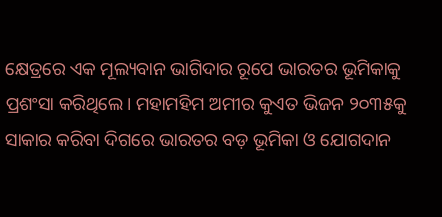କ୍ଷେତ୍ରରେ ଏକ ମୂଲ୍ୟବାନ ଭାଗିଦାର ରୂପେ ଭାରତର ଭୂମିକାକୁ ପ୍ରଶଂସା କରିଥିଲେ। ମହାମହିମ ଅମୀର କୁଏତ ଭିଜନ ୨୦୩୫କୁ ସାକାର କରିବା ଦିଗରେ ଭାରତର ବଡ଼ ଭୂମିକା ଓ ଯୋଗଦାନ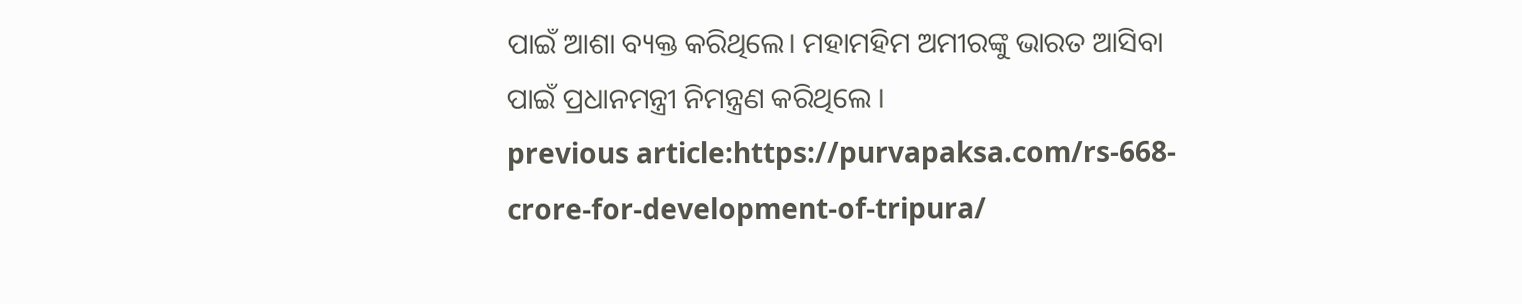ପାଇଁ ଆଶା ବ୍ୟକ୍ତ କରିଥିଲେ। ମହାମହିମ ଅମୀରଙ୍କୁ ଭାରତ ଆସିବା ପାଇଁ ପ୍ରଧାନମନ୍ତ୍ରୀ ନିମନ୍ତ୍ରଣ କରିଥିଲେ ।
previous article:https://purvapaksa.com/rs-668-crore-for-development-of-tripura/